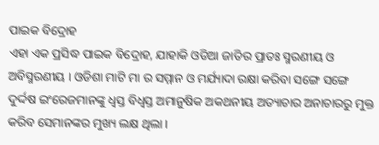ପାଇକ ବିଦ୍ରୋହ
ଏହା ଏକ ପ୍ରସିଦ୍ଧ ପାଇକ ବିଦ୍ରୋହ, ଯାହାକି ଓଡିଆ ଜାତିର ପ୍ରାତଃ ସ୍ମରଣୀୟ ଓ ଅବିସ୍ମରଣୀୟ । ଓଡିଶା ମାଟି ମା ର ସମ୍ମାନ ଓ ମର୍ଯ୍ୟାଦା ରକ୍ଷା କରିବା ସଙ୍ଗେ ସଙ୍ଗେ ଦୁର୍ଦ୍ଦଷ ଇଂରେଜମାନଙ୍କୁ ଧ୍ଵସ୍ତ ବିଧ୍ଵସ୍ତ ଅମାନୁଷିକ ଅକଥନୀୟ ଅତ୍ୟାଚାର ଅନାଚାରରୁ ମୁକ୍ତ କରିବ ସେମାନଙ୍କର ମୁଖ୍ୟ ଲକ୍ଷ ଥିଲା ।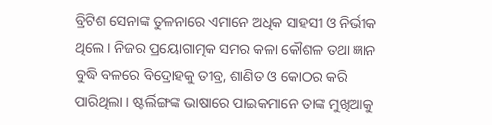ବ୍ରିଟିଶ ସେନାଙ୍କ ତୁଳନାରେ ଏମାନେ ଅଧିକ ସାହସୀ ଓ ନିର୍ଭୀକ ଥିଲେ । ନିଜର ପ୍ରୟୋଗାତ୍ମକ ସମର କଳା କୌଶଳ ତଥା ଜ୍ଞାନ ବୁଦ୍ଧି ବଳରେ ବିଦ୍ରୋହକୁ ତୀବ୍ର, ଶାଣିତ ଓ କୋଠର କରି ପାରିଥିଲା । ଷ୍ଟର୍ଲିଙ୍ଗଙ୍କ ଭାଷାରେ ପାଇକମାନେ ତାଙ୍କ ମୁଖିଆକୁ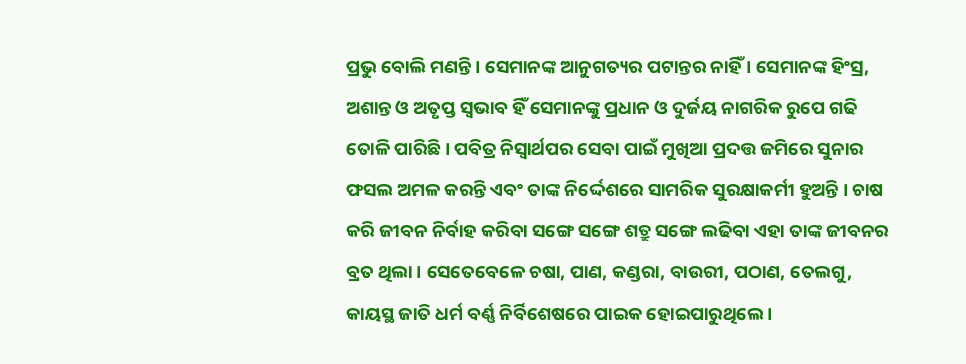ପ୍ରଭୁ ବୋଲି ମଣନ୍ତି । ସେମାନଙ୍କ ଆନୁଗତ୍ୟର ପଟାନ୍ତର ନାହିଁ । ସେମାନଙ୍କ ହିଂସ୍ର, ଅଶାନ୍ତ ଓ ଅତୃପ୍ତ ସ୍ଵଭାବ ହିଁ ସେମାନଙ୍କୁ ପ୍ରଧାନ ଓ ଦୁର୍ଜୟ ନାଗରିକ ରୁପେ ଗଢି ତୋଳି ପାରିଛି । ପବିତ୍ର ନିସ୍ଵାର୍ଥପର ସେବା ପାଇଁ ମୁଖିଆ ପ୍ରଦତ୍ତ ଜମିରେ ସୁନାର ଫସଲ ଅମଳ କରନ୍ତି ଏବଂ ତାଙ୍କ ନିର୍ଦ୍ଦେଶରେ ସାମରିକ ସୁରକ୍ଷାକର୍ମୀ ହୁଅନ୍ତି । ଚାଷ କରି ଜୀବନ ନିର୍ବାହ କରିବା ସଙ୍ଗେ ସଙ୍ଗେ ଶତ୍ରୁ ସଙ୍ଗେ ଲଢିବା ଏହା ତାଙ୍କ ଜୀବନର ବ୍ରତ ଥିଲା । ସେତେବେଳେ ଚଷା, ପାଣ, କଣ୍ଡରା, ବାଉରୀ, ପଠାଣ, ତେଲଗୁ, କାୟସ୍ଥ ଜାତି ଧର୍ମ ବର୍ଣ୍ଣ ନିର୍ବିଶେଷରେ ପାଇକ ହୋଇପାରୁଥିଲେ ।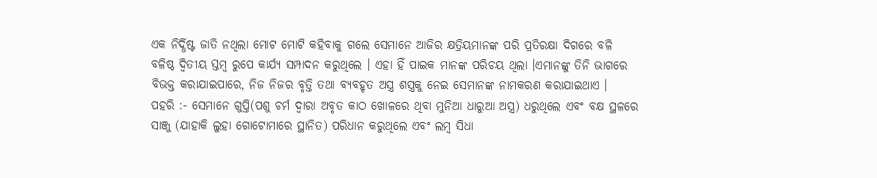ଏକ ନିର୍ଦ୍ଧିଷ୍ଟ ଜାତି ନଥିଲା ମୋଟ ମୋଟି କହିବାକୁ ଗଲେ ସେମାନେ ଆଜିର କ୍ଷତ୍ରିୟମାନଙ୍କ ପରି ପ୍ରତିରକ୍ଷା ଦିଗରେ ବଳି ବଳିଷ୍ଠ ଦ୍ଵିତୀୟ ସ୍ତମ୍ବ ରୁପେ କାର୍ଯ୍ୟ ସମ୍ପାଦନ କରୁଥିଲେ । ଏହା ହିଁ ପାଇକ ମାନଙ୍କ ପରିଚୟ ଥିଲା ।ଏମାନଙ୍କୁ ତିନି ଭାଗରେ ବିଭକ୍ତ କରାଯାଇପାରେ, ନିଜ ନିଜର ବୃତ୍ତି ତଥା ବ୍ୟବହୃତ ଅସ୍ତ୍ର ଶସ୍ତ୍ରକୁ ନେଇ ସେମାନଙ୍କ ନାମକରଣ କରାଯାଇଥାଏ ।
ପହରି :- ସେମାନେ ଗୁପ୍ତି(ପଶୁ ଚର୍ମ ଦ୍ଵାରା ଅବୃତ କାଠ ଖୋଳରେ ଥିବା ମୁନିଆ ଧାରୁଆ ଅସ୍ତ୍ର) ଧରୁଥିଲେ ଏବଂ ବକ୍ଷ ସ୍ଥଳରେ ସାଞ୍ଜୁ (ଯାହାକି ଲୁହା ଗୋଟୋମାରେ ସ୍ଥାନିତ) ପରିଧାନ କରୁଥିଲେ ଏବଂ ଲମ୍ବ ସିଧା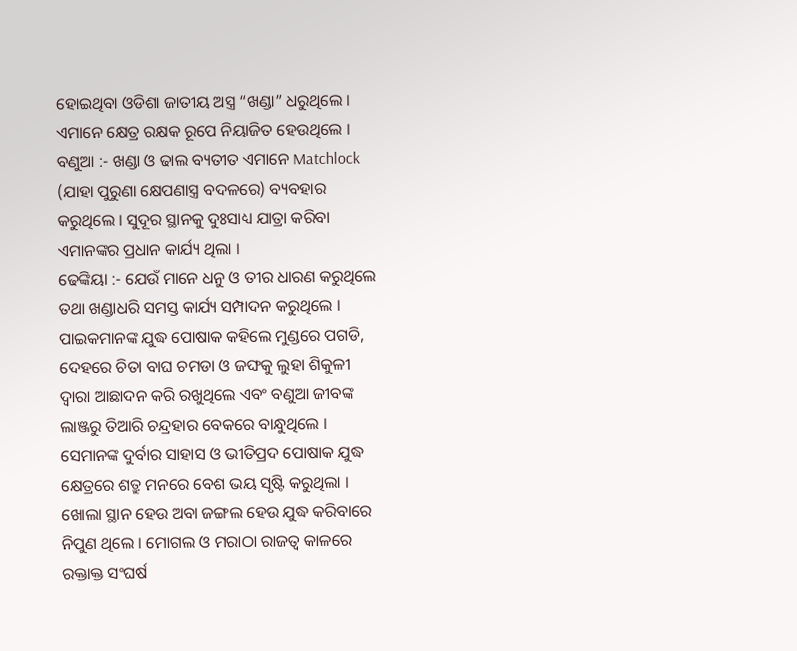ହୋଇଥିବା ଓଡିଶା ଜାତୀୟ ଅସ୍ତ୍ର “ଖଣ୍ଡା” ଧରୁଥିଲେ । ଏମାନେ କ୍ଷେତ୍ର ରକ୍ଷକ ରୂପେ ନିୟାଜିତ ହେଉଥିଲେ ।
ବଣୁଆ :- ଖଣ୍ଡା ଓ ଢାଲ ବ୍ୟତୀତ ଏମାନେ Matchlock (ଯାହା ପୁରୁଣା କ୍ଷେପଣାସ୍ତ୍ର ବଦଳରେ) ବ୍ୟବହାର କରୁଥିଲେ । ସୁଦୂର ସ୍ଥାନକୁ ଦୁଃସାଧ୍ୟ ଯାତ୍ରା କରିବା ଏମାନଙ୍କର ପ୍ରଧାନ କାର୍ଯ୍ୟ ଥିଲା ।
ଢେଙ୍କିୟା :- ଯେଉଁ ମାନେ ଧନୁ ଓ ତୀର ଧାରଣ କରୁଥିଲେ ତଥା ଖଣ୍ଡାଧରି ସମସ୍ତ କାର୍ଯ୍ୟ ସମ୍ପାଦନ କରୁଥିଲେ । ପାଇକମାନଙ୍କ ଯୁଦ୍ଧ ପୋଷାକ କହିଲେ ମୁଣ୍ଡରେ ପଗଡି, ଦେହରେ ଚିତା ବାଘ ଚମଡା ଓ ଜଙ୍ଘକୁ ଲୁହା ଶିକୁଳୀ ଦ୍ଵାରା ଆଛାଦନ କରି ରଖୁଥିଲେ ଏବଂ ବଣୁଆ ଜୀବଙ୍କ ଲାଞ୍ଜରୁ ତିଆରି ଚନ୍ଦ୍ରହାର ବେକରେ ବାନ୍ଧୁଥିଲେ । ସେମାନଙ୍କ ଦୁର୍ବାର ସାହାସ ଓ ଭୀତିପ୍ରଦ ପୋଷାକ ଯୁଦ୍ଧ କ୍ଷେତ୍ରରେ ଶତ୍ରୁ ମନରେ ବେଶ ଭୟ ସୃଷ୍ଟି କରୁଥିଲା । ଖୋଲା ସ୍ଥାନ ହେଉ ଅବା ଜଙ୍ଗଲ ହେଉ ଯୁଦ୍ଧ କରିବାରେ ନିପୁଣ ଥିଲେ । ମୋଗଲ ଓ ମରାଠା ରାଜତ୍ଵ କାଳରେ ରକ୍ତାକ୍ତ ସଂଘର୍ଷ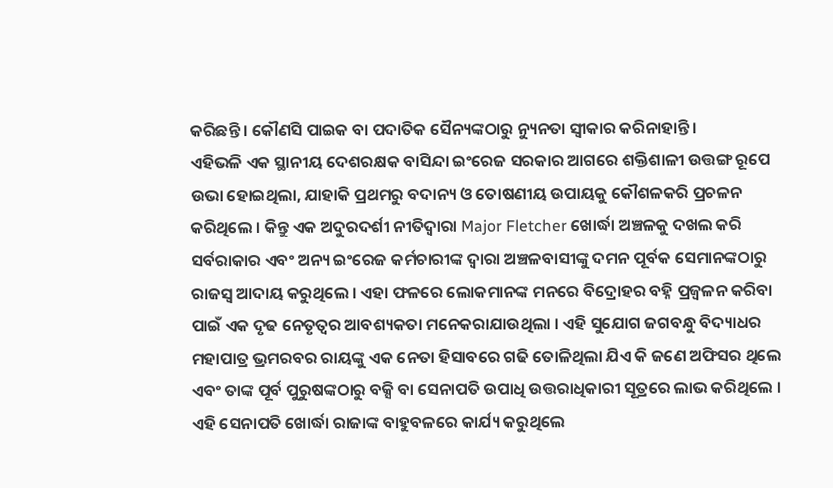କରିଛନ୍ତି । କୌଣସି ପାଇକ ବା ପଦାତିକ ସୈନ୍ୟଙ୍କଠାରୁ ନ୍ୟୁନତା ସ୍ଵୀକାର କରିନାହାନ୍ତି ।
ଏହିଭଳି ଏକ ସ୍ଥାନୀୟ ଦେଶରକ୍ଷକ ବାସିନ୍ଦା ଇଂରେଜ ସରକାର ଆଗରେ ଶକ୍ତିଶାଳୀ ଉତ୍ତଙ୍ଗ ରୂପେ ଉଭା ହୋଇଥିଲା, ଯାହାକି ପ୍ରଥମରୁ ବଦାନ୍ୟ ଓ ତୋଷଣୀୟ ଉପାୟକୁ କୌଶଳକରି ପ୍ରଚଳନ କରିଥିଲେ । କିନ୍ତୁ ଏକ ଅଦୁରଦର୍ଶୀ ନୀତିଦ୍ଵାରା Major Fletcher ଖୋର୍ଦ୍ଧା ଅଞ୍ଚଳକୁ ଦଖଲ କରି ସର୍ବରାକାର ଏବଂ ଅନ୍ୟ ଇଂରେଜ କର୍ମଚାରୀଙ୍କ ଦ୍ଵାରା ଅଞ୍ଚଳବାସୀଙ୍କୁ ଦମନ ପୂର୍ବକ ସେମାନଙ୍କଠାରୁ ରାଜସ୍ଵ ଆଦାୟ କରୁଥିଲେ । ଏହା ଫଳରେ ଲୋକମାନଙ୍କ ମନରେ ବିଦ୍ରୋହର ବହ୍ନି ପ୍ରଜ୍ଵଳନ କରିବା ପାଇଁ ଏକ ଦୃଢ ନେତୃତ୍ୱର ଆବଶ୍ୟକତା ମନେକରାଯାଉଥିଲା । ଏହି ସୁଯୋଗ ଜଗବନ୍ଧୁ ବିଦ୍ୟାଧର ମହାପାତ୍ର ଭ୍ରମରବର ରାୟଙ୍କୁ ଏକ ନେତା ହିସାବରେ ଗଢି ତୋଳିଥିଲା ଯିଏ କି ଜଣେ ଅଫିସର ଥିଲେ ଏବଂ ତାଙ୍କ ପୂର୍ବ ପୁରୁଷଙ୍କଠାରୁ ବକ୍ସି ବା ସେନାପତି ଉପାଧି ଉତ୍ତରାଧିକାରୀ ସୂତ୍ରରେ ଲାଭ କରିଥିଲେ । ଏହି ସେନାପତି ଖୋର୍ଦ୍ଧା ରାଜାଙ୍କ ବାହୁବଳରେ କାର୍ଯ୍ୟ କରୁଥିଲେ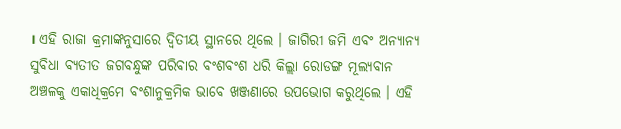। ଏହି ରାଜା କ୍ରମାଙ୍କନୁସାରେ ଦ୍ଵିତୀୟ ସ୍ଥାନରେ ଥିଲେ । ଜାଗିରୀ ଜମି ଏବଂ ଅନ୍ୟାନ୍ୟ ସୁବିଧା ବ୍ୟତୀତ ଜଗବନ୍ଧୁଙ୍କ ପରିବାର ବଂଶବଂଶ ଧରି କିଲ୍ଲା ରୋଡଙ୍ଗ ମୂଲ୍ୟବାନ ଅଞ୍ଚଳକୁ ଏକାଧିକ୍ରମେ ବଂଶାନୁକ୍ରମିକ ଭାବେ ଖଞ୍ଜଣାରେ ଉପଭୋଗ କରୁଥିଲେ । ଏହି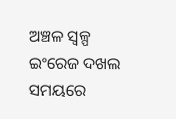ଅଞ୍ଚଳ ସ୍ୱଳ୍ପ ଇଂରେଜ ଦଖଲ ସମୟରେ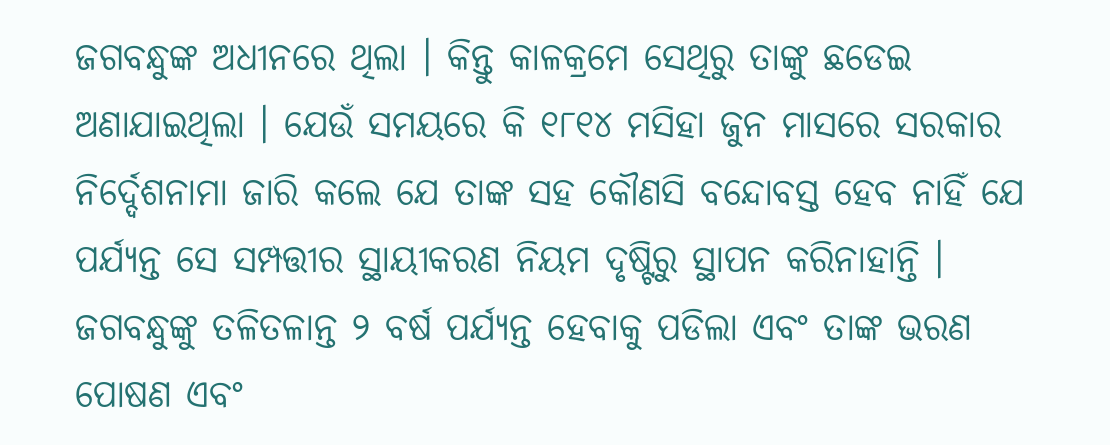ଜଗବନ୍ଧୁଙ୍କ ଅଧୀନରେ ଥିଲା । କିନ୍ତୁ କାଳକ୍ରମେ ସେଥିରୁ ତାଙ୍କୁ ଛଡେଇ ଅଣାଯାଇଥିଲା । ଯେଉଁ ସମୟରେ କି ୧୮୧୪ ମସିହା ଜୁନ ମାସରେ ସରକାର ନିର୍ଦ୍ଦେଶନାମା ଜାରି କଲେ ଯେ ତାଙ୍କ ସହ କୌଣସି ବନ୍ଦୋବସ୍ତ ହେବ ନାହିଁ ଯେ ପର୍ଯ୍ୟନ୍ତ ସେ ସମ୍ପତ୍ତୀର ସ୍ଥାୟୀକରଣ ନିୟମ ଦୃଷ୍ଟିରୁ ସ୍ଥାପନ କରିନାହାନ୍ତି । ଜଗବନ୍ଧୁଙ୍କୁ ତଳିତଳାନ୍ତ ୨ ବର୍ଷ ପର୍ଯ୍ୟନ୍ତ ହେବାକୁ ପଡିଲା ଏବଂ ତାଙ୍କ ଭରଣ ପୋଷଣ ଏବଂ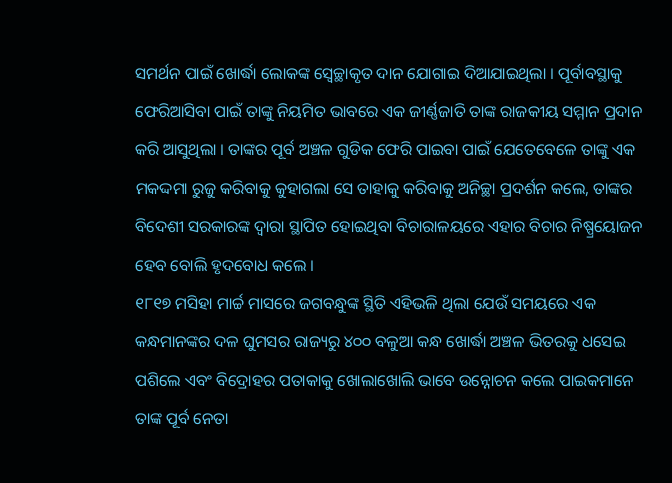ସମର୍ଥନ ପାଇଁ ଖୋର୍ଦ୍ଧା ଲୋକଙ୍କ ସ୍ଵେଚ୍ଛାକୃତ ଦାନ ଯୋଗାଇ ଦିଆଯାଇଥିଲା । ପୂର୍ବାବସ୍ଥାକୁ ଫେରିଆସିବା ପାଇଁ ତାଙ୍କୁ ନିୟମିତ ଭାବରେ ଏକ ଜୀର୍ଣ୍ଣଜାତି ତାଙ୍କ ରାଜକୀୟ ସମ୍ମାନ ପ୍ରଦାନ କରି ଆସୁଥିଲା । ତାଙ୍କର ପୂର୍ବ ଅଞ୍ଚଳ ଗୁଡିକ ଫେରି ପାଇବା ପାଇଁ ଯେତେବେଳେ ତାଙ୍କୁ ଏକ ମକଦ୍ଦମା ରୁଜୁ କରିବାକୁ କୁହାଗଲା ସେ ତାହାକୁ କରିବାକୁ ଅନିଚ୍ଛା ପ୍ରଦର୍ଶନ କଲେ, ତାଙ୍କର ବିଦେଶୀ ସରକାରଙ୍କ ଦ୍ଵାରା ସ୍ଥାପିତ ହୋଇଥିବା ବିଚାରାଳୟରେ ଏହାର ବିଚାର ନିଷ୍ପ୍ରୟୋଜନ ହେବ ବୋଲି ହୃଦବୋଧ କଲେ ।
୧୮୧୭ ମସିହା ମାର୍ଚ୍ଚ ମାସରେ ଜଗବନ୍ଧୁଙ୍କ ସ୍ଥିତି ଏହିଭଳି ଥିଲା ଯେଉଁ ସମୟରେ ଏକ କନ୍ଧମାନଙ୍କର ଦଳ ଘୁମସର ରାଜ୍ୟରୁ ୪୦୦ ବଳୁଆ କନ୍ଧ ଖୋର୍ଦ୍ଧା ଅଞ୍ଚଳ ଭିତରକୁ ଧସେଇ ପଶିଲେ ଏବଂ ବିଦ୍ରୋହର ପତାକାକୁ ଖୋଲାଖୋଲି ଭାବେ ଉନ୍ନୋଚନ କଲେ ପାଇକମାନେ ତାଙ୍କ ପୂର୍ବ ନେତା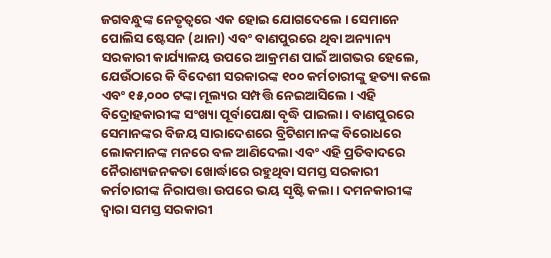ଜଗବନ୍ଧୁଙ୍କ ନେତୃତ୍ଵରେ ଏକ ହୋଇ ଯୋଗଦେଲେ । ସେମାନେ ପୋଲିସ ଷ୍ଟେସନ (ଥାନା) ଏବଂ ବାଣପୁରରେ ଥିବା ଅନ୍ୟାନ୍ୟ ସରକାରୀ କାର୍ଯ୍ୟାଳୟ ଉପରେ ଆକ୍ରମଣ ପାଇଁ ଆଗଭର ହେଲେ, ଯେଉଁଠାରେ କି ବିଦେଶୀ ସରକାରଙ୍କ ୧୦୦ କର୍ମଚାରୀଙ୍କୁ ହତ୍ୟା କଲେ ଏବଂ ୧୫,୦୦୦ ଟଙ୍କା ମୂଲ୍ୟର ସମ୍ପତ୍ତି ନେଇଆସିଲେ । ଏହି ବିଦ୍ରୋହକାରୀଙ୍କ ସଂଖ୍ୟା ପୂର୍ବାପେକ୍ଷା ବୃଦ୍ଧି ପାଇଲା । ବାଣପୁରରେ ସେମାନଙ୍କର ବିଜୟ ସାରାଦେଶରେ ବ୍ରିଟିଶମାନଙ୍କ ବିରୋଧରେ ଲୋକମାନଙ୍କ ମନରେ ବଳ ଆଣିଦେଲା ଏବଂ ଏହି ପ୍ରତିବାଦରେ ନୈରାଶ୍ୟଜନକତା ଖୋର୍ଦ୍ଧାରେ ରହୁଥିବା ସମସ୍ତ ସରକାରୀ କର୍ମଚାରୀଙ୍କ ନିରାପତ୍ତା ଉପରେ ଭୟ ସୃଷ୍ଟି କଲା । ଦମନକାରୀଙ୍କ ଦ୍ଵାରା ସମସ୍ତ ସରକାରୀ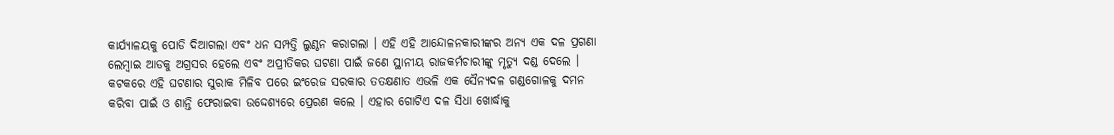କାର୍ଯ୍ୟାଳୟକୁ ପୋଡି ଦିଆଗଲା ଏବଂ ଧନ ସମ୍ପତ୍ତି ଲୁଣ୍ଠନ କରାଗଲା । ଏହି ଏହି ଆନ୍ଦୋଳନକାରୀଙ୍କର ଅନ୍ୟ ଏକ ଦଳ ପ୍ରଗଣା ଲେମ୍ବାଇ ଆଡକୁ ଅଗ୍ରସର ହେଲେ ଏବଂ ଅପ୍ରୀତିକର ଘଟଣା ପାଇଁ ଜଣେ ସ୍ଥାନୀୟ ରାଜକର୍ମଚାରୀଙ୍କୁ ମୃତ୍ୟୁ ଦଣ୍ଡ ଦେଲେ । କଟକରେ ଏହି ଘଟଣାର ସୁରାକ ମିଳିବ ପରେ ଇଂରେଜ ସରକାର ତତକ୍ଷଣାତ ଏଭଳି ଏକ ସୈନ୍ୟଦଳ ଗଣ୍ଡଗୋଳକୁ ଦମନ କରିବା ପାଇଁ ଓ ଶାନ୍ତି ଫେରାଇବା ଉଦ୍ଦେଶ୍ୟରେ ପ୍ରେରଣ କଲେ । ଏହାର ଗୋଟିଏ ଦଳ ସିଧା ଖୋର୍ଦ୍ଧାକୁ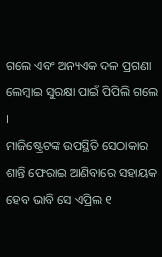ଗଲେ ଏବଂ ଅନ୍ୟଏକ ଦଳ ପ୍ରଗଣା ଲେମ୍ବାଇ ସୁରକ୍ଷା ପାଇଁ ପିପିଲି ଗଲେ ।
ମାଜିଷ୍ଟ୍ରେଟଙ୍କ ଉପସ୍ଥିତି ସେଠାକାର ଶାନ୍ତି ଫେରାଇ ଆଣିବାରେ ସହାୟକ ହେବ ଭାବି ସେ ଏପ୍ରିଲ ୧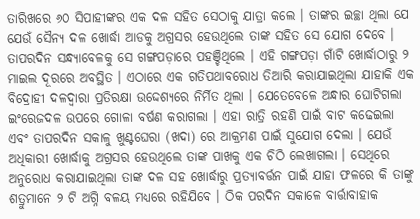ତାରିଖରେ ୬୦ ସିପାହୀଙ୍କର ଏକ ଦଳ ସହିତ ସେଠାକୁ ଯାତ୍ରା କଲେ । ତାଙ୍କର ଇଚ୍ଛା ଥିଲା ଯେ ଯେଉଁ ସୈନ୍ୟ ଦଳ ଖୋର୍ଦ୍ଧା ଆଡକୁ ଅଗ୍ରସର ହେଉଥିଲେ ତାଙ୍କ ସହିତ ସେ ଯୋଗ ଦେବେ । ତାପରଦିନ ସନ୍ଧ୍ୟାବେଳକୁ ସେ ଗଙ୍ଗପଡ଼ାରେ ପହଞ୍ଚିଥିଲେ । ଏହି ଗଙ୍ଗପଡ଼ା ଗାଁଟି ଖୋର୍ଦ୍ଧାଠାରୁ ୨ ମାଇଲ ଦୂରରେ ଅବସ୍ଥିତ । ଏଠାରେ ଏକ ଗତିପଥାବରୋଧ ତିଆରି କରାଯାଇଥିଲା ଯାହାକି ଏକ ବିଦ୍ରୋହୀ ଦଳଦ୍ଵାରା ପ୍ରତିରକ୍ଷା ଉଦ୍ଦେଶ୍ୟରେ ନିର୍ମିତ ଥିଲା । ଯେତେବେଳେ ଅନ୍ଧାର ଘୋଟିଗଲା ଇଂରେଜଦଳ ଉପରେ ଗୋଳା ବର୍ଷଣ କରାଗଲା । ଏହା ରାତ୍ରି ରହଣି ପାଇଁ ବାଟ କଢେଇଲା ଏବଂ ତାପରଦିନ ସକାଳୁ ଖୁଣ୍ଟଘେରା (ଖଦା) ରେ ଆକ୍ରମଣ ପାଇଁ ସୁଯୋଗ ଦେଲା । ଯେଉଁ ଅଧିକାରୀ ଖୋର୍ଦ୍ଧାକୁ ଅଗ୍ରସର ହେଉଥିଲେ ତାଙ୍କ ପାଖକୁ ଏକ ଚିଠି ଲେଖାଗଲା । ସେଥିରେ ଅନୁରୋଧ କରାଯାଇଥିଲା ତାଙ୍କ ଦଳ ସହ ଖୋର୍ଦ୍ଧାରୁ ପ୍ରତ୍ୟାବର୍ତ୍ତନ ପାଇଁ ଯାହା ଫଳରେ କି ତାଙ୍କୁ ଶତ୍ରୁମାନେ ୨ ଟି ଅଗ୍ନି ବଳୟ ମଧ୍ୟରେ ରହିଯିବେ । ଠିକ ପରଦିନ ସକାଳେ ବାର୍ତ୍ତାବାହାକ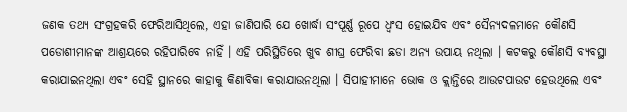ଜଣକ ତଥ୍ୟ ସଂଗ୍ରହକରି ଫେରିଆସିଥିଲେ, ଏହା ଜାଣିପାରି ଯେ ଖୋର୍ଦ୍ଧା ସଂପୂର୍ଣ୍ଣ ରୂପେ ଧ୍ଵଂସ ହୋଇଯିବ ଏବଂ ସୈନ୍ୟଦଳମାନେ କୌଣସି ପଡୋଶୀମାନଙ୍କ ଆଶ୍ରୟରେ ରହିପାରିବେ ନାହିଁ । ଏହି ପରିସ୍ଥିତିରେ ଖୁବ ଶୀଘ୍ର ଫେରିବା ଛଡା ଅନ୍ୟ ଉପାୟ ନଥିଲା । କଟକରୁ କୌଣସି ବ୍ୟବସ୍ଥା କରାଯାଇନଥିଲା ଏବଂ ସେହି ସ୍ଥାନରେ କାହାକୁ କିଣାବିକା କରାଯାଉନଥିଲା । ସିପାହୀମାନେ ଭୋକ ଓ କ୍ଲାନ୍ତିରେ ଆଉଟପାଉଟ ହେଉଥିଲେ ଏବଂ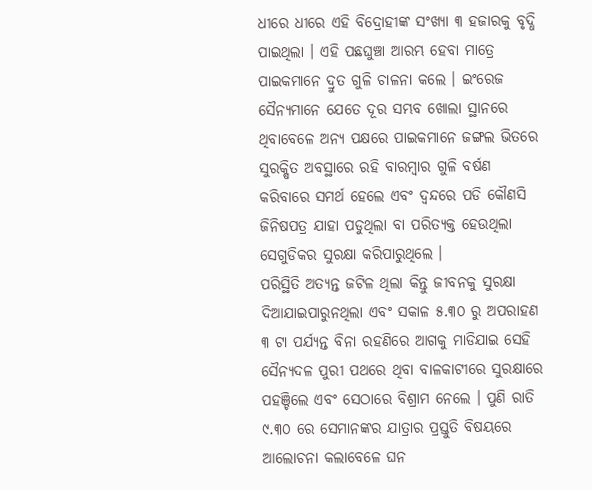ଧୀରେ ଧୀରେ ଏହି ବିଦ୍ରୋହୀଙ୍କ ସଂଖ୍ୟା ୩ ହଜାରକୁ ବୃଦ୍ଧି ପାଇଥିଲା । ଏହି ପଛଘୁଞ୍ଚା ଆରମ୍ଭ ହେବା ମାତ୍ରେ ପାଇକମାନେ ଦ୍ରୁତ ଗୁଳି ଚାଳନା କଲେ । ଇଂରେଜ ସୈନ୍ୟମାନେ ଯେତେ ଦୂର ସମ୍ଭବ ଖୋଲା ସ୍ଥାନରେ ଥିବାବେଳେ ଅନ୍ୟ ପକ୍ଷରେ ପାଇକମାନେ ଜଙ୍ଗଲ ଭିତରେ ସୁରକ୍ଷିତ ଅବସ୍ଥାରେ ରହି ବାରମ୍ବାର ଗୁଳି ବର୍ଷଣ କରିବାରେ ସମର୍ଥ ହେଲେ ଏବଂ ଦ୍ଵନ୍ଦରେ ପଡି କୌଣସି ଜିନିଷପତ୍ର ଯାହା ପଡୁଥିଲା ବା ପରିତ୍ୟକ୍ତ ହେଉଥିଲା ସେଗୁଡିକର ସୁରକ୍ଷା କରିପାରୁଥିଲେ ।
ପରିସ୍ଥିତି ଅତ୍ୟନ୍ତ ଜଟିଳ ଥିଲା କିନ୍ତୁ ଜୀବନକୁ ସୁରକ୍ଷା ଦିଆଯାଇପାରୁନଥିଲା ଏବଂ ସକାଳ ୫.୩୦ ରୁ ଅପରାହଣ ୩ ଟା ପର୍ଯ୍ୟନ୍ତ ବିନା ରହଣିରେ ଆଗକୁ ମାଡିଯାଇ ସେହି ସୈନ୍ୟଦଳ ପୁରୀ ପଥରେ ଥିବା ବାଳକାଟୀରେ ସୁରକ୍ଷାରେ ପହଞ୍ଚିଲେ ଏବଂ ସେଠାରେ ବିଶ୍ରାମ ନେଲେ । ପୁଣି ରାତି ୯.୩୦ ରେ ସେମାନଙ୍କର ଯାତ୍ରାର ପ୍ରସ୍ତୁତି ବିଷୟରେ ଆଲୋଚନା କଲାବେଳେ ଘନ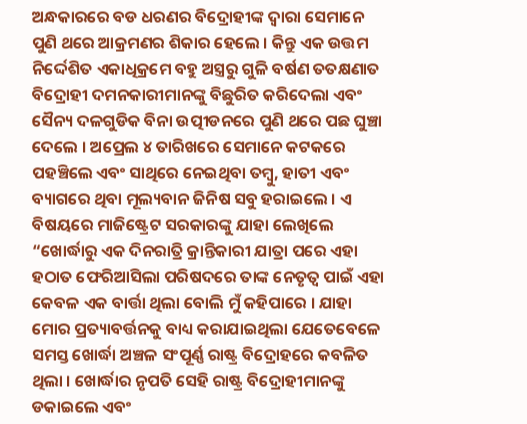ଅନ୍ଧକାରରେ ବଡ ଧରଣର ବିଦ୍ରୋହୀଙ୍କ ଦ୍ଵାରା ସେମାନେ ପୁଣି ଥରେ ଆକ୍ରମଣର ଶିକାର ହେଲେ । କିନ୍ତୁ ଏକ ଉତ୍ତମ ନିର୍ଦ୍ଦେଶିତ ଏକାଧିକ୍ରମେ ବହୁ ଅସ୍ତ୍ରରୁ ଗୁଳି ବର୍ଷଣ ତତକ୍ଷଣାତ ବିଦ୍ରୋହୀ ଦମନକାରୀମାନଙ୍କୁ ବିଛୁରିତ କରିଦେଲା ଏବଂ ସୈନ୍ୟ ଦଳଗୁଡିକ ବିନା ଉତ୍ପୀଡନରେ ପୁଣି ଥରେ ପଛ ଘୁଞ୍ଚା ଦେଲେ । ଅପ୍ରେଲ ୪ ତାରିଖରେ ସେମାନେ କଟକରେ ପହଞ୍ଚିଲେ ଏବଂ ସାଥିରେ ନେଇଥିବା ତମ୍ବୁ, ହାତୀ ଏବଂ ବ୍ୟାଗରେ ଥିବା ମୂଲ୍ୟବାନ ଜିନିଷ ସବୁ ହରାଇଲେ । ଏ ବିଷୟରେ ମାଜିଷ୍ଟ୍ରେଟ ସରକାରଙ୍କୁ ଯାହା ଲେଖିଲେ “ଖୋର୍ଦ୍ଧାରୁ ଏକ ଦିନରାତ୍ରି କ୍ରାନ୍ତିକାରୀ ଯାତ୍ରା ପରେ ଏହା ହଠାତ ଫେରିଆସିଲା ପରିଷଦରେ ତାଙ୍କ ନେତୃତ୍ଵ ପାଇଁ ଏହା କେବଳ ଏକ ବାର୍ତ୍ତା ଥିଲା ବୋଲି ମୁଁ କହିପାରେ । ଯାହା ମୋର ପ୍ରତ୍ୟାବର୍ତ୍ତନକୁ ବାଧ୍ୟ କରାଯାଇଥିଲା ଯେତେବେଳେ ସମସ୍ତ ଖୋର୍ଦ୍ଧା ଅଞ୍ଚଳ ସଂପୂର୍ଣ୍ଣ ରାଷ୍ଟ୍ର ବିଦ୍ରୋହରେ କବଳିତ ଥିଲା । ଖୋର୍ଦ୍ଧାର ନୃପତି ସେହି ରାଷ୍ଟ୍ର ବିଦ୍ରୋହୀମାନଙ୍କୁ ଡକାଇଲେ ଏବଂ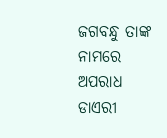ଜଗବନ୍ଧୁ ତାଙ୍କ ନାମରେ ଅପରାଧ ଡାଏରୀ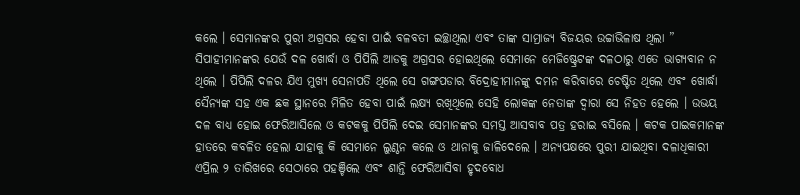କଲେ । ସେମାନଙ୍କର ପୁରୀ ଅଗ୍ରସର ହେବା ପାଇଁ ବଳବତୀ ଇଚ୍ଛାଥିଲା ଏବଂ ତାଙ୍କ ସାମ୍ରାଜ୍ୟ ବିଜୟର ଉଚ୍ଚାଭିଳାଷ ଥିଲା ” ସିପାହୀମାନଙ୍କର ଯେଉଁ ଦଳ ଖୋର୍ଦ୍ଧା ଓ ପିପିଲି ଆଡକୁ ଅଗ୍ରସର ହୋଇଥିଲେ ସେମାନେ ମେଜିଷ୍ଟ୍ରେଟଙ୍କ ଦଳଠାରୁ ଏତେ ଭାଗ୍ୟବାନ ନ ଥିଲେ । ପିପିଲି ଦଳର ଯିଏ ମୁଖ୍ୟ ସେନାପତି ଥିଲେ ସେ ଗଙ୍ଗପଡାର ବିଦ୍ରୋହୀମାନଙ୍କୁ ଦମନ କରିବାରେ ଚେଷ୍ଟିତ ଥିଲେ ଏବଂ ଖୋର୍ଦ୍ଧା ସୈନ୍ୟଙ୍କ ସହ ଏକ ଛକ ସ୍ଥାନରେ ମିଳିତ ହେବା ପାଇଁ ଲକ୍ଷ୍ୟ ରଖିଥିଲେ ସେହି ଲୋକଙ୍କ ନେତାଙ୍କ ଦ୍ଵାରା ସେ ନିହତ ହେଲେ । ଉଭୟ ଦଳ ବାଧ୍ୟ ହୋଇ ଫେରିଆସିଲେ ଓ କଟକକୁ ପିପିଲି ଦେଇ ସେମାନଙ୍କର ସମସ୍ତ ଆସବାବ ପତ୍ର ହରାଇ ବସିଲେ । କଟକ ପାଇକମାନଙ୍କ ହାତରେ କବଳିତ ହେଲା ଯାହାକୁ କି ସେମାନେ ଲୁଣ୍ଠନ କଲେ ଓ ଥାନାକୁ ଜାଳିଦେଲେ । ଅନ୍ୟପକ୍ଷରେ ପୁରୀ ଯାଇଥିବା ଦଳାଧିକାରୀ ଏପ୍ରିଲ ୨ ତାରିଖରେ ସେଠାରେ ପହଞ୍ଚିଲେ ଏବଂ ଶାନ୍ତି ଫେରିଆସିବା ହୃଦବୋଧ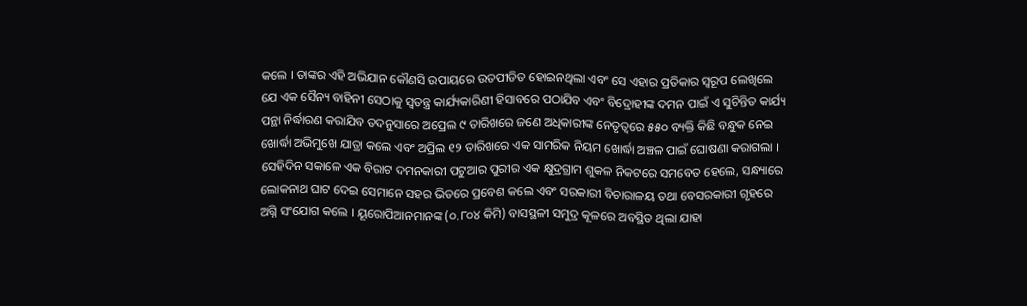କଲେ । ତାଙ୍କର ଏହି ଅଭିଯାନ କୌଣସି ଉପାୟରେ ଉତପୀଡିତ ହୋଇନଥିଲା ଏବଂ ସେ ଏହାର ପ୍ରତିକାର ସ୍ୱରୂପ ଲେଖିଲେ ଯେ ଏକ ସୈନ୍ୟ ବାହିନୀ ସେଠାକୁ ସ୍ଵତନ୍ତ୍ର କାର୍ଯ୍ୟକାରିଣୀ ହିସାବରେ ପଠାଯିବ ଏବଂ ବିଦ୍ରୋହୀଙ୍କ ଦମନ ପାଇଁ ଏ ସୁଚିନ୍ତିତ କାର୍ଯ୍ୟ ପନ୍ଥା ନିର୍ଦ୍ଧାରଣ କରାଯିବ ତଦନୁସାରେ ଅପ୍ରେଲ ୯ ତାରିଖରେ ଜଣେ ଅଧିକାରୀଙ୍କ ନେତୃତ୍ଵରେ ୫୫୦ ବ୍ୟକ୍ତି କିଛି ବନ୍ଧୁକ ନେଇ ଖୋର୍ଦ୍ଧା ଅଭିମୁଖେ ଯାତ୍ରା କଲେ ଏବଂ ଅପ୍ରିଲ ୧୨ ତାରିଖରେ ଏକ ସାମରିକ ନିୟମ ଖୋର୍ଦ୍ଧା ଅଞ୍ଚଳ ପାଇଁ ଘୋଷଣା କରାଗଲା । ସେହିଦିନ ସକାଳେ ଏକ ବିରାଟ ଦମନକାରୀ ପଟୁଆର ପୁରୀର ଏକ କ୍ଷୁଦ୍ରଗ୍ରାମ ଶୁକଳ ନିକଟରେ ସମବେତ ହେଲେ, ସନ୍ଧ୍ୟାରେ ଲୋକନାଥ ଘାଟ ଦେଇ ସେମାନେ ସହର ଭିତରେ ପ୍ରବେଶ କଲେ ଏବଂ ସରକାରୀ ବିଚାରାଳୟ ତଥା ବେସରକାରୀ ଗୃହରେ ଅଗ୍ନି ସଂଯୋଗ କଲେ । ୟୂରୋପିଆନମାନଙ୍କ (୦.୮୦୪ କିମି) ବାସସ୍ଥଳୀ ସମୁଦ୍ର କୂଳରେ ଅବସ୍ଥିତ ଥିଲା ଯାହା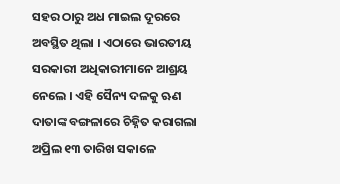ସହର ଠାରୁ ଅଧ ମାଇଲ ଦୂରରେ ଅବସ୍ଥିତ ଥିଲା । ଏଠାରେ ଭାରତୀୟ ସରକାରୀ ଅଧିକାରୀମାନେ ଆଶ୍ରୟ ନେଲେ । ଏହି ସୈନ୍ୟ ଦଳକୁ ଋଣ ଦାତାଙ୍କ ବଙ୍ଗଳାରେ ଚିହ୍ନିତ କରାଗଲା ଅପ୍ରିଲ ୧୩ ତାରିଖ ସକାଳେ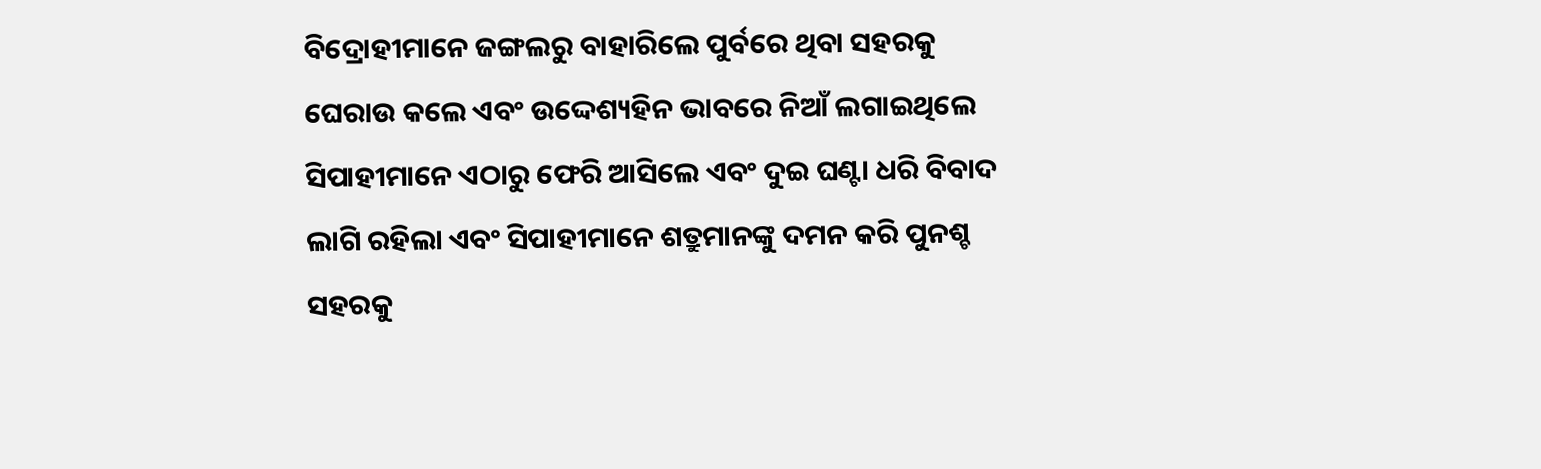ବିଦ୍ରୋହୀମାନେ ଜଙ୍ଗଲରୁ ବାହାରିଲେ ପୁର୍ବରେ ଥିବା ସହରକୁ ଘେରାଉ କଲେ ଏବଂ ଉଦ୍ଦେଶ୍ୟହିନ ଭାବରେ ନିଆଁ ଲଗାଇଥିଲେ ସିପାହୀମାନେ ଏଠାରୁ ଫେରି ଆସିଲେ ଏବଂ ଦୁଇ ଘଣ୍ଟା ଧରି ବିବାଦ ଲାଗି ରହିଲା ଏବଂ ସିପାହୀମାନେ ଶତ୍ରୁମାନଙ୍କୁ ଦମନ କରି ପୁନଶ୍ଚ ସହରକୁ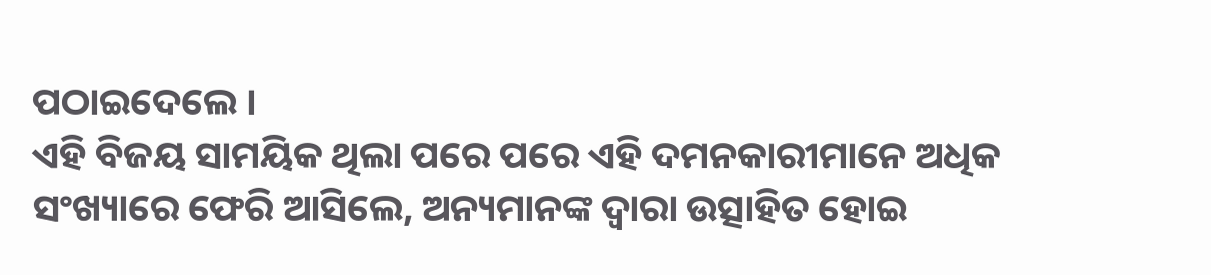ପଠାଇଦେଲେ ।
ଏହି ବିଜୟ ସାମୟିକ ଥିଲା ପରେ ପରେ ଏହି ଦମନକାରୀମାନେ ଅଧିକ ସଂଖ୍ୟାରେ ଫେରି ଆସିଲେ, ଅନ୍ୟମାନଙ୍କ ଦ୍ଵାରା ଉତ୍ସାହିତ ହୋଇ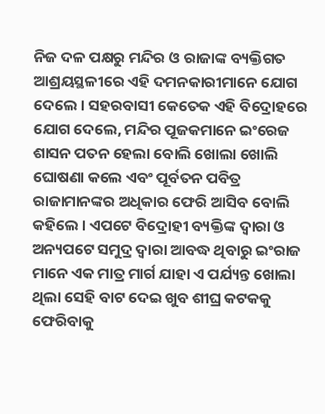ନିଜ ଦଳ ପକ୍ଷରୁ ମନ୍ଦିର ଓ ରାଜାଙ୍କ ବ୍ୟକ୍ତିଗତ ଆଶ୍ରୟସ୍ଥଳୀରେ ଏହି ଦମନକାରୀମାନେ ଯୋଗ ଦେଲେ । ସହରବାସୀ କେତେକ ଏହି ବିଦ୍ରୋହରେ ଯୋଗ ଦେଲେ, ମନ୍ଦିର ପୂଜକମାନେ ଇଂରେଜ ଶାସନ ପତନ ହେଲା ବୋଲି ଖୋଲା ଖୋଲି ଘୋଷଣା କଲେ ଏବଂ ପୂର୍ବତନ ପବିତ୍ର ରାଜାମାନଙ୍କର ଅଧିକାର ଫେରି ଆସିବ ବୋଲି କହିଲେ । ଏପଟେ ବିଦ୍ରୋହୀ ବ୍ୟକ୍ତିଙ୍କ ଦ୍ଵାରା ଓ ଅନ୍ୟପଟେ ସମୁଦ୍ର ଦ୍ଵାରା ଆବଦ୍ଧ ଥିବାରୁ ଇଂରାଜ ମାନେ ଏକ ମାତ୍ର ମାର୍ଗ ଯାହା ଏ ପର୍ଯ୍ୟନ୍ତ ଖୋଲା ଥିଲା ସେହି ବାଟ ଦେଇ ଖୁବ ଶୀଘ୍ର କଟକକୁ ଫେରିବାକୁ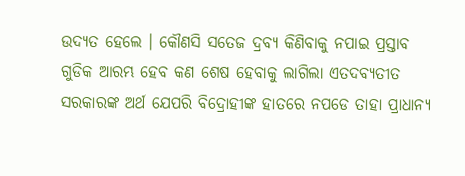ଉଦ୍ୟତ ହେଲେ । କୌଣସି ସତେଜ ଦ୍ରବ୍ୟ କିଣିବାକୁ ନପାଇ ପ୍ରସ୍ତାବ ଗୁଡିକ ଆରମ୍ଭ ହେବ କଣ ଶେଷ ହେବାକୁ ଲାଗିଲା ଏତଦବ୍ୟତୀତ ସରକାରଙ୍କ ଅର୍ଥ ଯେପରି ବିଦ୍ରୋହୀଙ୍କ ହାତରେ ନପଡେ ତାହା ପ୍ରାଧାନ୍ୟ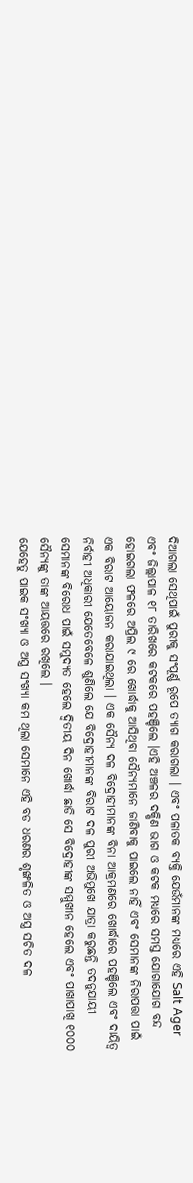ଦିଆଗଲା ସେଥିପାଇଁ ପୁରୀକୁ ସଂପୂର୍ଣ୍ଣ ରୂପେ ତ୍ୟାଗ କରାଗଲା । ଏବଂ ପଳାତକ ବ୍ୟକ୍ତି ଯେଉଁମାନଙ୍କ ମଧ୍ୟରେ ଏହି Salt Ager ଏବଂ ଜିଲ୍ଲାପାଳ ୧୮ ତାରିଖରେ କଟକରେ ପହଞ୍ଚିଲେ ।ଏହି ଅଞ୍ଚଳର ଦକ୍ଷିଣ ଭାଗ ଓ କଟକ ମଧ୍ୟରେ ସମସ୍ତ ଯୋଗାଯୋଗ ବନ୍ଦ ହୋଇଗଲା ଫଳରେ ଅପ୍ରିଲ ୯ ରେ ଖୋର୍ଦ୍ଧାକୁ ଆସିଥିବା ସୈନ୍ୟମାନେ ଜାଣିବାକୁ ପାଇଲେ ନାହିଁ ଏବଂ ସେମାନଙ୍କ ନିରାପତ୍ତା ପାଇଁ ଏକ ବିରାଟ ଆୟୋଜନ କରାଯାଇଥିଲା । ଏକ ସୈନ୍ୟ ଦଳ ବିଦ୍ରୋହୀମାନଙ୍କ ବିନା ଆକ୍ରମଣରେ ଖୋର୍ଦ୍ଧାରେ ପହଞ୍ଚିଲେ ଏବଂ ଦାୟିତ୍ଵ ନିର୍ବାହୀ ଅଧିକାରୀ ଯେତେବେଳେ ଶୁଣିଲେ ଯେ ବିଦ୍ରୋହୀମାନଙ୍କ ବିରାଟ ଦଳ ପୁରୀ ଅଭିମୁଖେ ଯାତ୍ରା କରୁଛନ୍ତି ତଦନୁଯାୟୀ ସେମାନଙ୍କ ବିରୋଧ ପାଇଁ ସମୁଦ୍ୟତ ହେଲେ ଦ୍ଵିତୀୟ ଦିନ ଖୋର୍ଦ୍ଧା ଛାଡି ସେ ବିଦ୍ରୋହୀଙ୍କ ସମ୍ମୁଖୀନ ହେଲେ ଏବଂ ପାଖାପାଖି ୧୦୦୦ ସୈନ୍ୟଙ୍କୁ ତାଙ୍କ ଆୟତ୍ତରେ ରଖିଲେ ।
ଯେହେତୁ ପାଇକ ସଂଖ୍ୟା ଓ ଅସ୍ତ୍ର ସଂଖ୍ୟା କମ ଥିଲା ସେମାନେ ଏହି ବଡ ଧରଣର ଶୃଙ୍ଖଳିତ ଓ ଅସ୍ତ୍ର ସଚିତ ଦଳ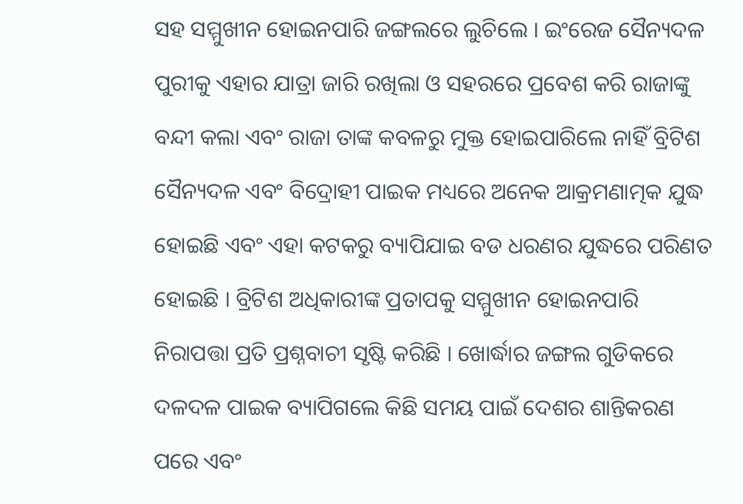ସହ ସମ୍ମୁଖୀନ ହୋଇନପାରି ଜଙ୍ଗଲରେ ଲୁଚିଲେ । ଇଂରେଜ ସୈନ୍ୟଦଳ ପୁରୀକୁ ଏହାର ଯାତ୍ରା ଜାରି ରଖିଲା ଓ ସହରରେ ପ୍ରବେଶ କରି ରାଜାଙ୍କୁ ବନ୍ଦୀ କଲା ଏବଂ ରାଜା ତାଙ୍କ କବଳରୁ ମୁକ୍ତ ହୋଇପାରିଲେ ନାହିଁ ବ୍ରିଟିଶ ସୈନ୍ୟଦଳ ଏବଂ ବିଦ୍ରୋହୀ ପାଇକ ମଧ୍ୟରେ ଅନେକ ଆକ୍ରମଣାତ୍ମକ ଯୁଦ୍ଧ ହୋଇଛି ଏବଂ ଏହା କଟକରୁ ବ୍ୟାପିଯାଇ ବଡ ଧରଣର ଯୁଦ୍ଧରେ ପରିଣତ ହୋଇଛି । ବ୍ରିଟିଶ ଅଧିକାରୀଙ୍କ ପ୍ରତାପକୁ ସମ୍ମୁଖୀନ ହୋଇନପାରି ନିରାପତ୍ତା ପ୍ରତି ପ୍ରଶ୍ନବାଚୀ ସୃଷ୍ଟି କରିଛି । ଖୋର୍ଦ୍ଧାର ଜଙ୍ଗଲ ଗୁଡିକରେ ଦଳଦଳ ପାଇକ ବ୍ୟାପିଗଲେ କିଛି ସମୟ ପାଇଁ ଦେଶର ଶାନ୍ତିକରଣ ପରେ ଏବଂ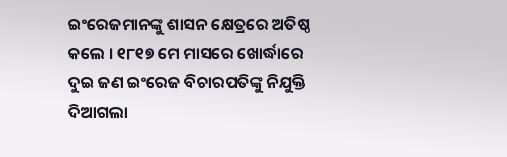ଇଂରେଜମାନଙ୍କୁ ଶାସନ କ୍ଷେତ୍ରରେ ଅତିଷ୍ଠ କଲେ । ୧୮୧୭ ମେ ମାସରେ ଖୋର୍ଦ୍ଧାରେ ଦୁଇ ଜଣ ଇଂରେଜ ବିଚାରପତିଙ୍କୁ ନିଯୁକ୍ତି ଦିଆଗଲା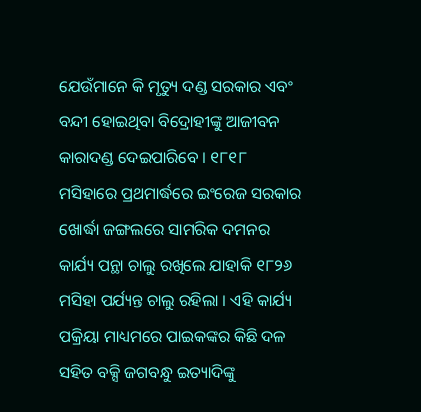ଯେଉଁମାନେ କି ମୃତ୍ୟୁ ଦଣ୍ଡ ସରକାର ଏବଂ ବନ୍ଦୀ ହୋଇଥିବା ବିଦ୍ରୋହୀଙ୍କୁ ଆଜୀବନ କାରାଦଣ୍ଡ ଦେଇପାରିବେ । ୧୮୧୮ ମସିହାରେ ପ୍ରଥମାର୍ଦ୍ଧରେ ଇଂରେଜ ସରକାର ଖୋର୍ଦ୍ଧା ଜଙ୍ଗଲରେ ସାମରିକ ଦମନର କାର୍ଯ୍ୟ ପନ୍ଥା ଚାଲୁ ରଖିଲେ ଯାହାକି ୧୮୨୬ ମସିହା ପର୍ଯ୍ୟନ୍ତ ଚାଲୁ ରହିଲା । ଏହି କାର୍ଯ୍ୟ ପକ୍ରିୟା ମାଧ୍ୟମରେ ପାଇକଙ୍କର କିଛି ଦଳ ସହିତ ବକ୍ସି ଜଗବନ୍ଧୁ ଇତ୍ୟାଦିଙ୍କୁ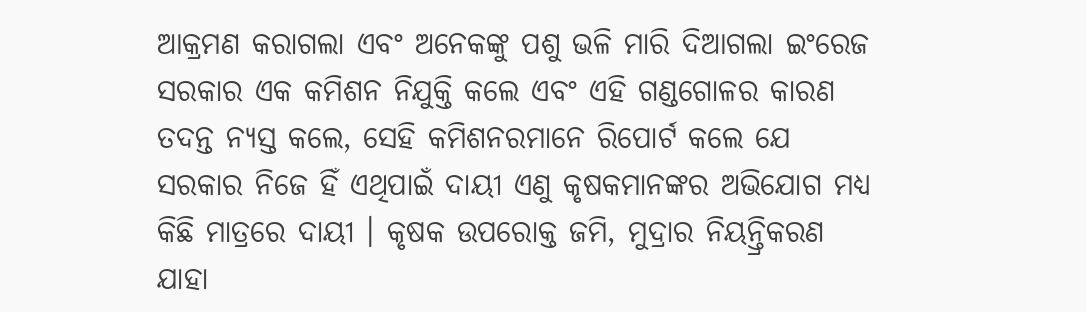ଆକ୍ରମଣ କରାଗଲା ଏବଂ ଅନେକଙ୍କୁ ପଶୁ ଭଳି ମାରି ଦିଆଗଲା ଇଂରେଜ ସରକାର ଏକ କମିଶନ ନିଯୁକ୍ତି କଲେ ଏବଂ ଏହି ଗଣ୍ଡଗୋଳର କାରଣ ତଦନ୍ତ ନ୍ୟସ୍ତ କଲେ, ସେହି କମିଶନରମାନେ ରିପୋର୍ଟ କଲେ ଯେ ସରକାର ନିଜେ ହିଁ ଏଥିପାଇଁ ଦାୟୀ ଏଣୁ କୃଷକମାନଙ୍କର ଅଭିଯୋଗ ମଧ୍ୟ କିଛି ମାତ୍ରରେ ଦାୟୀ । କୃଷକ ଉପରୋକ୍ତ ଜମି, ମୁଦ୍ରାର ନିୟନ୍ତ୍ରିକରଣ ଯାହା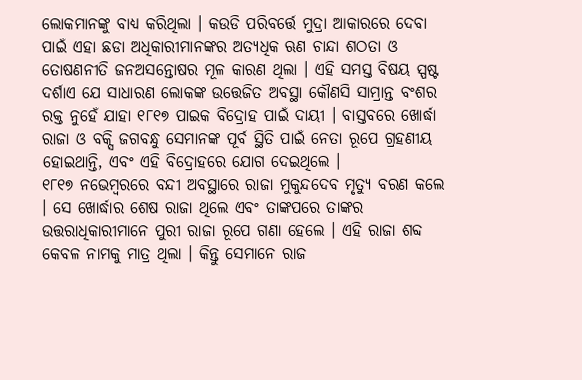ଲୋକମାନଙ୍କୁ ବାଧ୍ୟ କରିଥିଲା । କଉଡି ପରିବର୍ତ୍ତେ ମୁଦ୍ରା ଆକାରରେ ଦେବା ପାଇଁ ଏହା ଛଡା ଅଧିକାରୀମାନଙ୍କର ଅତ୍ୟଧିକ ଋଣ ଚାନ୍ଦା ଶଠତା ଓ ତୋଷଣନୀତି ଜନଅସନ୍ତୋଷର ମୂଳ କାରଣ ଥିଲା । ଏହି ସମସ୍ତ ବିଷୟ ସ୍ପଷ୍ଟ ଦର୍ଶାଏ ଯେ ସାଧାରଣ ଲୋକଙ୍କ ଉତ୍ତେଜିତ ଅବସ୍ଥା କୌଣସି ସାମ୍ରାନ୍ତ ବଂଶର ରକ୍ତ ନୁହେଁ ଯାହା ୧୮୧୭ ପାଇକ ବିଦ୍ରୋହ ପାଇଁ ଦାୟୀ । ବାସ୍ତବରେ ଖୋର୍ଦ୍ଧା ରାଜା ଓ ବକ୍ସି ଜଗବନ୍ଧୁ ସେମାନଙ୍କ ପୂର୍ବ ସ୍ଥିତି ପାଇଁ ନେତା ରୂପେ ଗ୍ରହଣୀୟ ହୋଇଥାନ୍ତି, ଏବଂ ଏହି ବିଦ୍ରୋହରେ ଯୋଗ ଦେଇଥିଲେ ।
୧୮୧୭ ନଭେମ୍ବରରେ ବନ୍ଦୀ ଅବସ୍ଥାରେ ରାଜା ମୁକୁନ୍ଦଦେବ ମୃତ୍ୟୁ ବରଣ କଲେ । ସେ ଖୋର୍ଦ୍ଧାର ଶେଷ ରାଜା ଥିଲେ ଏବଂ ତାଙ୍କପରେ ତାଙ୍କର ଉତ୍ତରାଧିକାରୀମାନେ ପୁରୀ ରାଜା ରୂପେ ଗଣା ହେଲେ । ଏହି ରାଜା ଶବ୍ଦ କେବଳ ନାମକୁ ମାତ୍ର ଥିଲା । କିନ୍ତୁ ସେମାନେ ରାଜ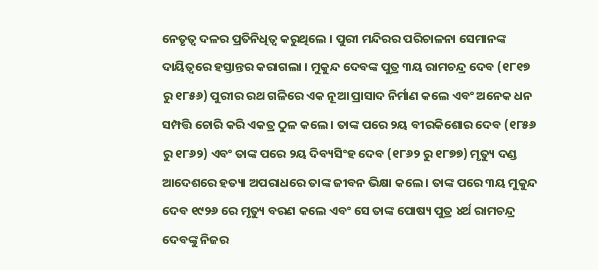ନେତୃତ୍ଵ ଦଳର ପ୍ରତିନିଧିତ୍ଵ କରୁଥିଲେ । ପୁରୀ ମନ୍ଦିରର ପରିଚାଳନା ସେମାନଙ୍କ ଦାୟିତ୍ଵରେ ହସ୍ତାନ୍ତର କରାଗଲା । ମୁକୁନ୍ଦ ଦେବଙ୍କ ପୁତ୍ର ୩ୟ ରାମଚନ୍ଦ୍ର ଦେବ (୧୮୧୭ ରୁ ୧୮୫୬) ପୁରୀର ରଥ ଗଳିରେ ଏକ ନୂଆ ପ୍ରାସାଦ ନିର୍ମାଣ କଲେ ଏବଂ ଅନେକ ଧନ ସମ୍ପତ୍ତି ଚୋରି କରି ଏକତ୍ର ଠୁଳ କଲେ । ତାଙ୍କ ପରେ ୨ୟ ବୀରକିଶୋର ଦେବ (୧୮୫୬ ରୁ ୧୮୬୨) ଏବଂ ତାଙ୍କ ପରେ ୨ୟ ଦିବ୍ୟସିଂହ ଦେବ (୧୮୬୨ ରୁ ୧୮୭୭) ମୃତ୍ୟୁ ଦଣ୍ଡ ଆଦେଶରେ ହତ୍ୟା ଅପରାଧରେ ତାଙ୍କ ଜୀବନ ଭିକ୍ଷା କଲେ । ତାଙ୍କ ପରେ ୩ୟ ମୁକୁନ୍ଦ ଦେବ ୧୯୨୬ ରେ ମୃତ୍ୟୁ ବରଣ କଲେ ଏବଂ ସେ ତାଙ୍କ ପୋଷ୍ୟ ପୁତ୍ର ୪ର୍ଥ ରାମଚନ୍ଦ୍ର ଦେବଙ୍କୁ ନିଜର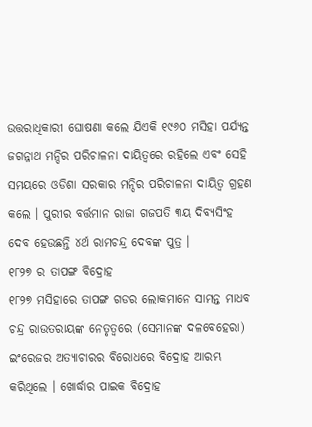ଉତ୍ତରାଧିକାରୀ ଘୋଷଣା କଲେ ଯିଏକି ୧୯୬୦ ମସିହା ପର୍ଯ୍ୟନ୍ତ ଜଗନ୍ନାଥ ମନ୍ଦିର ପରିଚାଳନା ଦାୟିତ୍ଵରେ ରହିଲେ ଏବଂ ସେହି ସମୟରେ ଓଡିଶା ସରକାର ମନ୍ଦିର ପରିଚାଳନା ଦାୟିତ୍ଵ ଗ୍ରହଣ କଲେ । ପୁରୀର ବର୍ତ୍ତମାନ ରାଜା ଗଜପତି ୩ୟ ଦିବ୍ୟସିଂହ ଦେବ ହେଉଛନ୍ତି ୪ର୍ଥ ରାମଚନ୍ଦ୍ର ଦେବଙ୍କ ପୁତ୍ର ।
୧୮୨୭ ର ତାପଙ୍ଗ ବିଦ୍ରୋହ
୧୮୨୭ ମସିହାରେ ତାପଙ୍ଗ ଗଡର ଲୋକମାନେ ସାମନ୍ତ ମାଧବ ଚନ୍ଦ୍ର ରାଉତରାୟଙ୍କ ନେତୃତ୍ଵରେ (ସେମାନଙ୍କ ଦଳବେହେରା) ଇଂରେଜର ଅତ୍ୟାଚାରର ବିରୋଧରେ ବିଦ୍ରୋହ ଆରମ୍ଭ କରିଥିଲେ । ଖୋର୍ଦ୍ଧାର ପାଇକ ବିଦ୍ରୋହ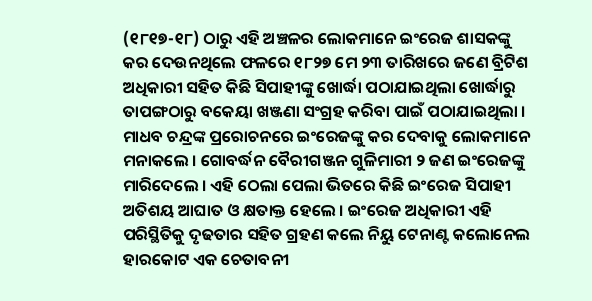(୧୮୧୭-୧୮) ଠାରୁ ଏହି ଅଞ୍ଚଳର ଲୋକମାନେ ଇଂରେଜ ଶାସକଙ୍କୁ କର ଦେଉନଥିଲେ ଫଳରେ ୧୮୨୭ ମେ ୨୩ ତାରିଖରେ ଜଣେ ବ୍ରିଟିଶ ଅଧିକାରୀ ସହିତ କିଛି ସିପାହୀଙ୍କୁ ଖୋର୍ଦ୍ଧା ପଠାଯାଇଥିଲା ଖୋର୍ଦ୍ଧାରୁ ତାପଙ୍ଗଠାରୁ ବକେୟା ଖଞ୍ଜଣା ସଂଗ୍ରହ କରିବା ପାଇଁ ପଠାଯାଇଥିଲା ।
ମାଧବ ଚନ୍ଦ୍ରଙ୍କ ପ୍ରରୋଚନରେ ଇଂରେଜଙ୍କୁ କର ଦେବାକୁ ଲୋକମାନେ ମନାକଲେ । ଗୋବର୍ଦ୍ଧନ ବୈରୀଗଞ୍ଜନ ଗୁଳିମାରୀ ୨ ଜଣ ଇଂରେଜଙ୍କୁ ମାରିଦେଲେ । ଏହି ଠେଲା ପେଲା ଭିତରେ କିଛି ଇଂରେଜ ସିପାହୀ ଅତିଶୟ ଆଘାତ ଓ କ୍ଷତାକ୍ତ ହେଲେ । ଇଂରେଜ ଅଧିକାରୀ ଏହି ପରିସ୍ଥିତିକୁ ଦୃଢତାର ସହିତ ଗ୍ରହଣ କଲେ ନିୟୁ ଟେନାଣ୍ଟ କଲୋନେଲ ହାରକୋଟ ଏକ ଚେତାବନୀ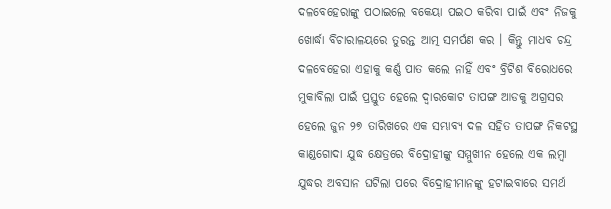ଦଳବେହେରାଙ୍କୁ ପଠାଇଲେ ବକେୟା ପଇଠ କରିବା ପାଇଁ ଏବଂ ନିଜକୁ ଖୋର୍ଦ୍ଧା ବିଚାରାଳୟରେ ତୁରନ୍ତ ଆତ୍ମ ସମର୍ପଣ କର । କିନ୍ତୁ ମାଧବ ଚନ୍ଦ୍ର ଦଳବେହେରା ଏହାକୁ କର୍ଣ୍ଣ ପାତ କଲେ ନାହିଁ ଏବଂ ବ୍ରିଟିଶ ବିରୋଧରେ ମୁକାବିଲା ପାଇଁ ପ୍ରସ୍ତୁତ ହେଲେ ଦ୍ଵାରକୋଟ ତାପଙ୍ଗ ଆଡକୁ ଅଗ୍ରସର ହେଲେ ଜୁନ ୨୭ ତାରିଖରେ ଏକ ସମ୍ଭାବ୍ୟ ଦଳ ସହିତ ତାପଙ୍ଗ ନିକଟସ୍ଥ କାଣ୍ଡଗୋଦା ଯୁଦ୍ଧ କ୍ଷେତ୍ରରେ ବିଦ୍ରୋହୀଙ୍କୁ ସମ୍ମୁଖୀନ ହେଲେ ଏକ ଲମ୍ବା ଯୁଦ୍ଧର ଅବସାନ ଘଟିଲା ପରେ ବିଦ୍ରୋହୀମାନଙ୍କୁ ହଟାଇବାରେ ସମର୍ଥ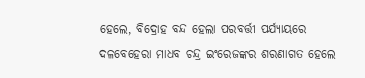ହେଲେ, ବିଦ୍ରୋହ ବନ୍ଦ ହେଲା ପରବର୍ତ୍ତୀ ପର୍ଯ୍ୟାୟରେ ଦଳବେହେରା ମାଧବ ଚନ୍ଦ୍ର ଇଂରେଜଙ୍କର ଶରଣାଗତ ହେଲେ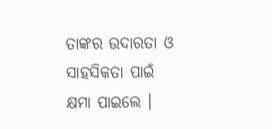ତାଙ୍କର ଉଦାରତା ଓ ସାହସିକତା ପାଇଁ କ୍ଷମା ପାଇଲେ ।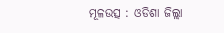ମୂଳଉତ୍ସ : ଓଡିଶା ଜିଲ୍ଲା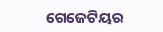ଗେଜେଟିୟର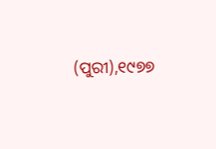(ପୁରୀ),୧୯୭୭